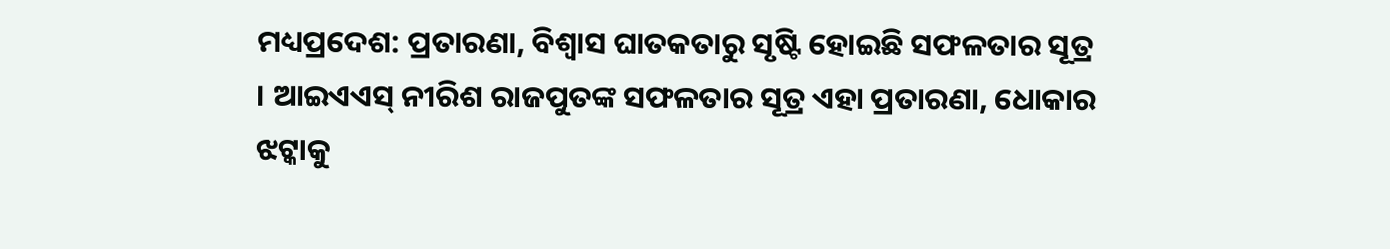ମଧ୍ୟପ୍ରଦେଶ: ପ୍ରତାରଣା, ବିଶ୍ୱାସ ଘାତକତାରୁ ସୃଷ୍ଟି ହୋଇଛି ସଫଳତାର ସୂତ୍ର । ଆଇଏଏସ୍ ନୀରିଶ ରାଜପୁତଙ୍କ ସଫଳତାର ସୂତ୍ର ଏହା ପ୍ରତାରଣା, ଧୋକାର ଝଟ୍କାକୁ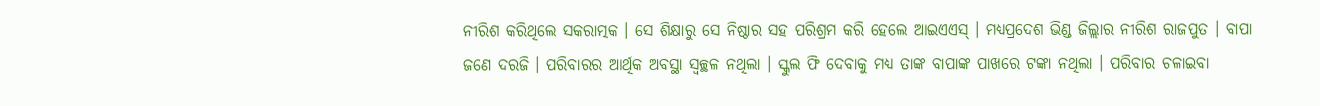ନୀରିଶ କରିଥିଲେ ସକରାତ୍ମକ । ସେ ଶିକ୍ଷାରୁ ସେ ନିଷ୍ଠାର ସହ ପରିଶ୍ରମ କରି ହେଲେ ଆଇଏଏସ୍ । ମଧ୍ୟପ୍ରଦେଶ ଭିଣ୍ଡ ଜିଲ୍ଲାର ନୀରିଶ ରାଜପୁତ । ବାପା ଜଣେ ଦରଜି । ପରିବାରର ଆର୍ଥିକ ଅବସ୍ଥା ସ୍ୱଚ୍ଛଳ ନଥିଲା । ସ୍କୁଲ ଫି ଦେବାକୁ ମଧ୍ୟ ତାଙ୍କ ବାପାଙ୍କ ପାଖରେ ଟଙ୍କା ନଥିଲା । ପରିବାର ଚଳାଇବା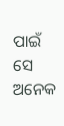ପାଇଁ ସେ ଅନେକ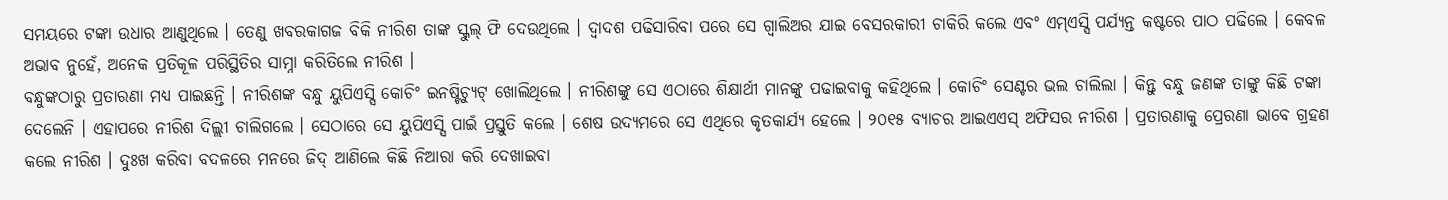ସମୟରେ ଟଙ୍କା ଉଧାର ଆଣୁଥିଲେ । ତେଣୁ ଖବରକାଗଜ ବିକି ନୀରିଶ ତାଙ୍କ ସ୍କୁଲ୍ ଫି ଦେଉଥିଲେ । ଦ୍ୱାଦଶ ପଢିସାରିବା ପରେ ସେ ଗ୍ୱାଲିଅର ଯାଇ ବେସରକାରୀ ଚାକିରି କଲେ ଏବଂ ଏମ୍ଏସ୍ସି ପର୍ଯ୍ୟନ୍ତ କଷ୍ଟରେ ପାଠ ପଢିଲେ । କେବଳ ଅଭାବ ନୁହେଁ, ଅନେକ ପ୍ରତିକୂଳ ପରିସ୍ଥିତିର ସାମ୍ନା କରିତିଲେ ନୀରିଶ ।
ବନ୍ଧୁଙ୍କଠାରୁ ପ୍ରତାରଣା ମଧ୍ୟ ପାଇଛନ୍ତି । ନୀରିଶଙ୍କ ବନ୍ଧୁ ୟୁପିଏସ୍ସି କୋଚିଂ ଇନଷ୍ଟିଚ୍ୟୁଟ୍ ଖୋଲିଥିଲେ । ନୀରିଶଙ୍କୁ ସେ ଏଠାରେ ଶିକ୍ଷାର୍ଥୀ ମାନଙ୍କୁ ପଢାଇବାକୁ କହିଥିଲେ । କୋଚିଂ ସେଣ୍ଟର ଭଲ ଚାଲିଲା । କିନ୍ତୁ ବନ୍ଧୁ ଜଣଙ୍କ ତାଙ୍କୁ କିଛି ଟଙ୍କା ଦେଲେନି । ଏହାପରେ ନୀରିଶ ଦିଲ୍ଲୀ ଚାଲିଗଲେ । ସେଠାରେ ସେ ୟୁପିଏସ୍ସି ପାଇଁ ପ୍ରସ୍ତୁତି କଲେ । ଶେଷ ଉଦ୍ୟମରେ ସେ ଏଥିରେ କୃତକାର୍ଯ୍ୟ ହେଲେ । ୨୦୧୫ ବ୍ୟାଚର ଆଇଏଏସ୍ ଅଫିସର ନୀରିଶ । ପ୍ରତାରଣାକୁ ପ୍ରେରଣା ଭାବେ ଗ୍ରହଣ କଲେ ନୀରିଶ । ଦୁଃଖ କରିବା ବଦଳରେ ମନରେ ଜିଦ୍ ଆଣିଲେ କିଛି ନିଆରା କରି ଦେଖାଇବା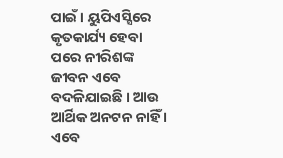ପାଇଁ । ୟୁପିଏସ୍ସିରେ କୃତକାର୍ଯ୍ୟ ହେବା ପରେ ନୀରିଶଙ୍କ ଜୀବନ ଏବେ ବଦଳିଯାଇଛି । ଆଉ ଆର୍ଥିକ ଅନଟନ ନାହିଁ । ଏବେ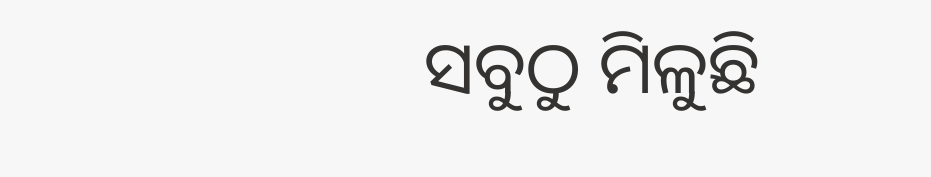ସବୁଠୁ ମିଳୁଛି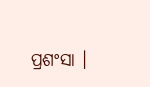ପ୍ରଶଂସା ।